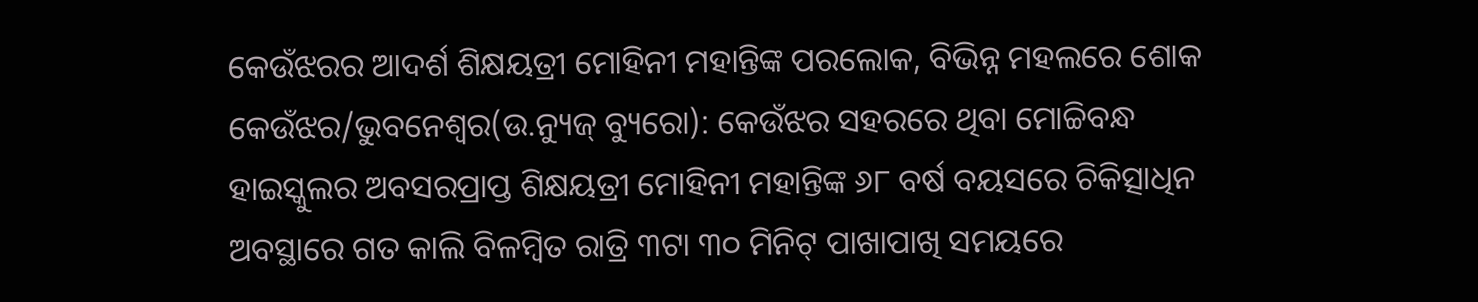କେଉଁଝରର ଆଦର୍ଶ ଶିକ୍ଷୟତ୍ରୀ ମୋହିନୀ ମହାନ୍ତିଙ୍କ ପରଲୋକ, ବିଭିନ୍ନ ମହଲରେ ଶୋକ
କେଉଁଝର/ଭୁବନେଶ୍ୱର(ଉ.ନ୍ୟୁଜ୍ ବ୍ୟୁରୋ): କେଉଁଝର ସହରରେ ଥିବା ମୋଚ୍ଚିବନ୍ଧ ହାଇସ୍କୁଲର ଅବସରପ୍ରାପ୍ତ ଶିକ୍ଷୟତ୍ରୀ ମୋହିନୀ ମହାନ୍ତିଙ୍କ ୬୮ ବର୍ଷ ବୟସରେ ଚିକିତ୍ସାଧିନ ଅବସ୍ଥାରେ ଗତ କାଲି ବିଳମ୍ବିତ ରାତ୍ରି ୩ଟା ୩୦ ମିନିଟ୍ ପାଖାପାଖି ସମୟରେ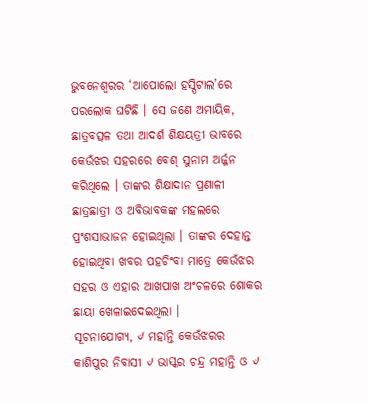ଭୁବନେଶ୍ୱରର ‘ଆପୋଲୋ ହସ୍ପିଟାଲ’ରେ ପରଲୋକ ଘଟିଛି । ସେ ଜଣେ ଅମାୟିକ, ଛାତ୍ରବତ୍ସଳ ତଥା ଆଦର୍ଶ ଶିକ୍ଷୟତ୍ରୀ ଭାବରେ କେଉଁଝର ସହରରେ ବେଶ୍ ସୁନାମ ଅର୍ଜ୍ଜନ କରିଥିଲେ । ତାଙ୍କର ଶିକ୍ଷାଦାନ ପ୍ରଣାଳୀ ଛାତ୍ରଛାତ୍ରୀ ଓ ଅବିଭାବକଙ୍କ ମହଲରେ ପ୍ରଂଶସାଭାଜନ ହୋଇଥିଲା । ତାଙ୍କର ଦେହାନ୍ତ ହୋଇଥିବା ଖବର ପହଚିଂବା ମାତ୍ରେ କେଉଁଝର ସହର ଓ ଏହାର ଆଖପାଖ ଅଂଚଳରେ ଶୋକର ଛାୟା ଖେଳାଇଦେଇଥିଲା ।
ସୂଚନାଯୋଗ୍ୟ, ୰ ମହାନ୍ତି କେଉଁଝରର କାଶିପୁର ନିବାସୀ ୰ ଭାସ୍କର ଚନ୍ଦ୍ର ମହାନ୍ତି ଓ ୰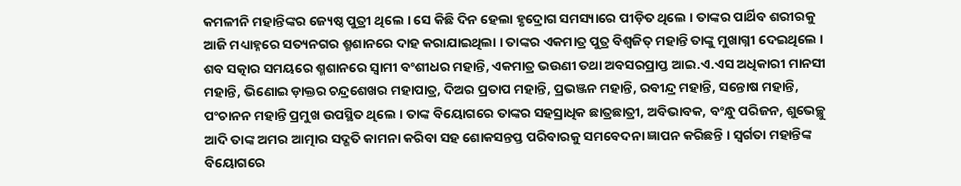କମଳୀନି ମହାନ୍ତିଙ୍କର ଜ୍ୟେଷ୍ଠ ପୁତ୍ରୀ ଥିଲେ । ସେ କିଛି ଦିନ ହେଲା ହୃଦ୍ରୋଗ ସମସ୍ୟାରେ ପୀଡ଼ିତ ଥିଲେ । ତାଙ୍କର ପାର୍ଥିବ ଶରୀରକୁ ଆଜି ମଧ୍ୟାହ୍ନରେ ସତ୍ୟନଗର ଶ୍ମଶାନରେ ଦାହ କରାଯାଇଥିଲା । ତାଙ୍କର ଏକମାତ୍ର ପୁତ୍ର ବିଶ୍ୱଜିତ୍ ମହାନ୍ତି ତାଙ୍କୁ ମୁଖାଗ୍ନୀ ଦେଇଥିଲେ । ଶବ ସତ୍କାର ସମୟରେ ଶ୍ମଶାନରେ ସ୍ୱାମୀ ବଂଶୀଧର ମହାନ୍ତି, ଏକମାତ୍ର ଭଉଣୀ ତଥା ଅବସରପ୍ରାପ୍ତ ଆଇ.ଏ.ଏସ ଅଧିକାରୀ ମାନସୀ ମହାନ୍ତି, ଭିଣୋଇ ଡ଼ାକ୍ତର ଚନ୍ଦ୍ରଶେଖର ମହାପାତ୍ର, ଦିଅର ପ୍ରତାପ ମହାନ୍ତି, ପ୍ରଭଞ୍ଜନ ମହାନ୍ତି, ରବୀନ୍ଦ୍ର ମହାନ୍ତି, ସନ୍ତୋଷ ମହାନ୍ତି, ପଂଚାନନ ମହାନ୍ତି ପ୍ରମୁଖ ଉପସ୍ଥିତ ଥିଲେ । ତାଙ୍କ ବିୟୋଗରେ ତାଙ୍କର ସହସ୍ରାଧିକ ଛାତ୍ରଛାତ୍ରୀ, ଅବିଭାବକ, ବଂନ୍ଧୁ ପରିଜନ, ଶୁଭେଚ୍ଛୁ ଆଦି ତାଙ୍କ ଅମର ଆତ୍ମାର ସଦ୍ଗତି କାମନା କରିବା ସହ ଶୋକସନ୍ତପ୍ତ ପରିବାରକୁ ସମବେଦନା ଜ୍ଞାପନ କରିଛନ୍ତି । ସ୍ୱର୍ଗତା ମହାନ୍ତିଙ୍କ ବିୟୋଗରେ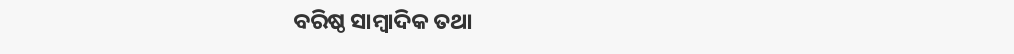ବରିଷ୍ଠ ସାମ୍ବାଦିକ ତଥା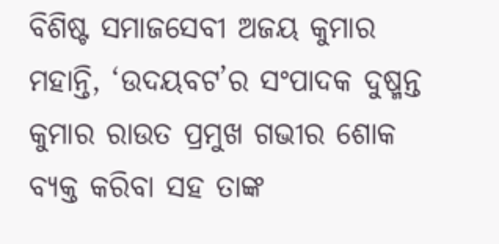ବିଶିଷ୍ଟ ସମାଜସେବୀ ଅଜୟ କୁମାର ମହାନ୍ତି, ‘ଉଦୟବଟ’ର ସଂପାଦକ ଦୁଷ୍ମନ୍ତ କୁମାର ରାଉତ ପ୍ରମୁଖ ଗଭୀର ଶୋକ ବ୍ୟକ୍ତ କରିବା ସହ ତାଙ୍କ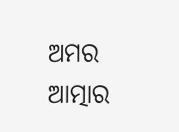ଅମର ଆତ୍ମାର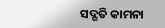ସଦ୍ଗତି କାମନା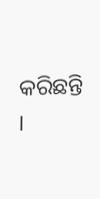କରିଛନ୍ତି ।